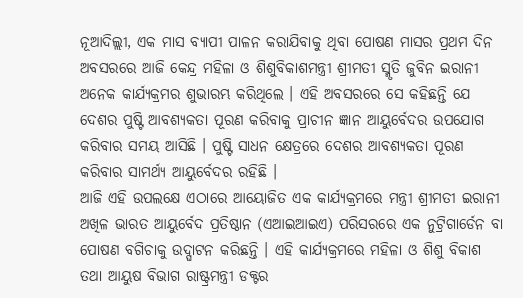ନୂଆଦିଲ୍ଲୀ, ଏକ ମାସ ବ୍ୟାପୀ ପାଳନ କରାଯିବାକୁ ଥିବା ପୋଷଣ ମାସର ପ୍ରଥମ ଦିନ ଅବସରରେ ଆଜି କେନ୍ଦ୍ର ମହିଳା ଓ ଶିଶୁବିକାଶମନ୍ତ୍ରୀ ଶ୍ରୀମତୀ ସ୍ମୃତି ଜୁବିନ ଇରାନୀ ଅନେକ କାର୍ଯ୍ୟକ୍ରମର ଶୁଭାରମ୍ଭ କରିଥିଲେ । ଏହି ଅବସରରେ ସେ କହିଛନ୍ତି ଯେ ଦେଶର ପୁଷ୍ଟି ଆବଶ୍ୟକତା ପୂରଣ କରିବାକୁ ପ୍ରାଚୀନ ଜ୍ଞାନ ଆୟୁର୍ବେଦର ଉପଯୋଗ କରିବାର ସମୟ ଆସିଛି । ପୁଷ୍ଟି ସାଧନ କ୍ଷେତ୍ରରେ ଦେଶର ଆବଶ୍ୟକତା ପୂରଣ କରିବାର ସାମର୍ଥ୍ୟ ଆୟୁର୍ବେଦର ରହିଛି ।
ଆଜି ଏହି ଉପଲକ୍ଷେ ଏଠାରେ ଆୟୋଜିତ ଏକ କାର୍ଯ୍ୟକ୍ରମରେ ମନ୍ତ୍ରୀ ଶ୍ରୀମତୀ ଇରାନୀ ଅଖିଳ ଭାରତ ଆୟୁର୍ବେଦ ପ୍ରତିଷ୍ଠାନ (ଏଆଇଆଇଏ) ପରିସରରେ ଏକ ନୁଟ୍ରିଗାର୍ଡେନ ବା ପୋଷଣ ବଗିଚାକୁ ଉଦ୍ଘାଟନ କରିଛନ୍ତି । ଏହି କାର୍ଯ୍ୟକ୍ରମରେ ମହିଳା ଓ ଶିଶୁ ବିକାଶ ତଥା ଆୟୁଷ ବିଭାଗ ରାଷ୍ଟ୍ରମନ୍ତ୍ରୀ ଡକ୍ଟର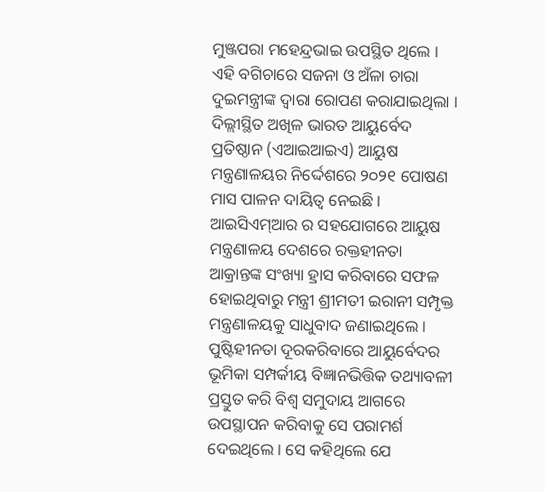ମୁଞ୍ଜପରା ମହେନ୍ଦ୍ରଭାଇ ଉପସ୍ଥିତ ଥିଲେ । ଏହି ବଗିଚାରେ ସଜନା ଓ ଅଁଳା ଚାରା ଦୁଇମନ୍ତ୍ରୀଙ୍କ ଦ୍ୱାରା ରୋପଣ କରାଯାଇଥିଲା ।
ଦିଲ୍ଲୀସ୍ଥିତ ଅଖିଳ ଭାରତ ଆୟୁର୍ବେଦ ପ୍ରତିଷ୍ଠାନ (ଏଆଇଆଇଏ) ଆୟୁଷ ମନ୍ତ୍ରଣାଳୟର ନିର୍ଦ୍ଦେଶରେ ୨୦୨୧ ପୋଷଣ ମାସ ପାଳନ ଦାୟିତ୍ୱ ନେଇଛି । ଆଇସିଏମ୍ଆର ର ସହଯୋଗରେ ଆୟୁଷ ମନ୍ତ୍ରଣାଳୟ ଦେଶରେ ରକ୍ତହୀନତା ଆକ୍ରାନ୍ତଙ୍କ ସଂଖ୍ୟା ହ୍ରାସ କରିବାରେ ସଫଳ ହୋଇଥିବାରୁ ମନ୍ତ୍ରୀ ଶ୍ରୀମତୀ ଇରାନୀ ସମ୍ପୃକ୍ତ ମନ୍ତ୍ରଣାଳୟକୁ ସାଧୁବାଦ ଜଣାଇଥିଲେ । ପୁଷ୍ଟିହୀନତା ଦୂରକରିବାରେ ଆୟୁର୍ବେଦର ଭୂମିକା ସମ୍ପର୍କୀୟ ବିଜ୍ଞାନଭିତ୍ତିକ ତଥ୍ୟାବଳୀ ପ୍ରସ୍ତୁତ କରି ବିଶ୍ୱ ସମୁଦାୟ ଆଗରେ ଉପସ୍ଥାପନ କରିବାକୁ ସେ ପରାମର୍ଶ ଦେଇଥିଲେ । ସେ କହିଥିଲେ ଯେ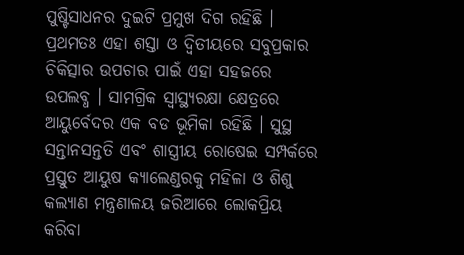ପୁଷ୍ଟିସାଧନର ଦୁଇଟି ପ୍ରମୁଖ ଦିଗ ରହିଛି । ପ୍ରଥମତଃ ଏହା ଶସ୍ତା ଓ ଦ୍ୱିତୀୟରେ ସବୁପ୍ରକାର ଚିକିତ୍ସାର ଉପଚାର ପାଇଁ ଏହା ସହଜରେ ଉପଲବ୍ଧ । ସାମଗ୍ରିକ ସ୍ୱାସ୍ଥ୍ୟରକ୍ଷା କ୍ଷେତ୍ରରେ ଆୟୁର୍ବେଦର ଏକ ବଡ ଭୂମିକା ରହିଛି । ସୁସ୍ଥ ସନ୍ତାନସନ୍ତତି ଏବଂ ଶାସ୍ତ୍ରୀୟ ରୋଷେଇ ସମ୍ପର୍କରେ ପ୍ରସ୍ତୁତ ଆୟୁଷ କ୍ୟାଲେଣ୍ଡରକୁ ମହିଳା ଓ ଶିଶୁ କଲ୍ୟାଣ ମନ୍ତ୍ରଣାଳୟ ଜରିଆରେ ଲୋକପ୍ରିୟ କରିବା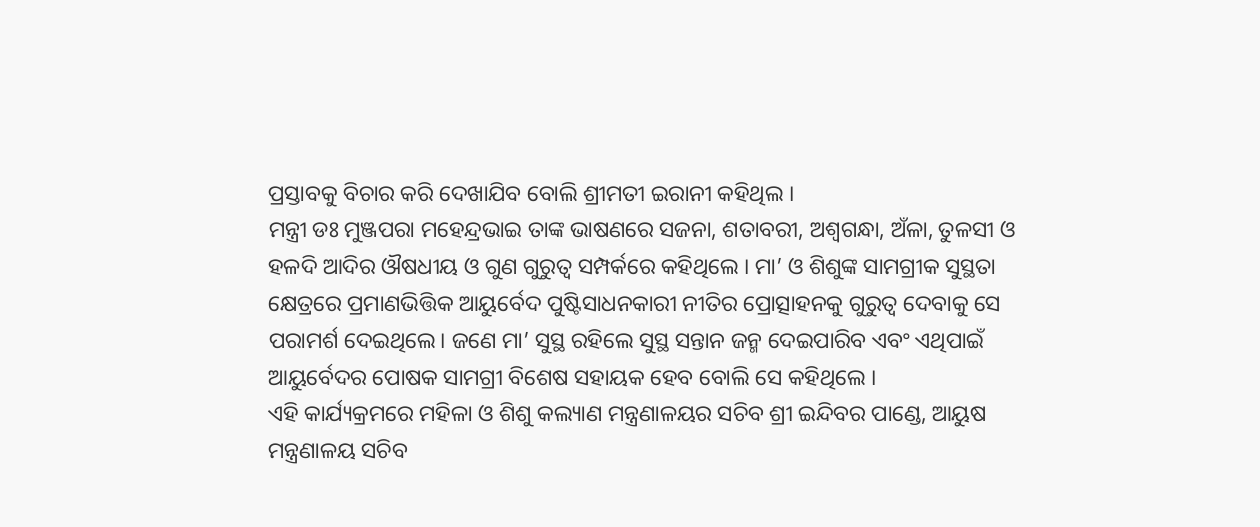ପ୍ରସ୍ତାବକୁ ବିଚାର କରି ଦେଖାଯିବ ବୋଲି ଶ୍ରୀମତୀ ଇରାନୀ କହିଥିଲ ।
ମନ୍ତ୍ରୀ ଡଃ ମୁଞ୍ଜପରା ମହେନ୍ଦ୍ରଭାଇ ତାଙ୍କ ଭାଷଣରେ ସଜନା, ଶତାବରୀ, ଅଶ୍ୱଗନ୍ଧା, ଅଁଳା, ତୁଳସୀ ଓ ହଳଦି ଆଦିର ଔଷଧୀୟ ଓ ଗୁଣ ଗୁରୁତ୍ୱ ସମ୍ପର୍କରେ କହିଥିଲେ । ମା’ ଓ ଶିଶୁଙ୍କ ସାମଗ୍ରୀକ ସୁସ୍ଥତା କ୍ଷେତ୍ରରେ ପ୍ରମାଣଭିତ୍ତିକ ଆୟୁର୍ବେଦ ପୁଷ୍ଟିସାଧନକାରୀ ନୀତିର ପ୍ରୋତ୍ସାହନକୁ ଗୁରୁତ୍ୱ ଦେବାକୁ ସେ ପରାମର୍ଶ ଦେଇଥିଲେ। ଜଣେ ମା’ ସୁସ୍ଥ ରହିଲେ ସୁସ୍ଥ ସନ୍ତାନ ଜନ୍ମ ଦେଇପାରିବ ଏବଂ ଏଥିପାଇଁ ଆୟୁର୍ବେଦର ପୋଷକ ସାମଗ୍ରୀ ବିଶେଷ ସହାୟକ ହେବ ବୋଲି ସେ କହିଥିଲେ ।
ଏହି କାର୍ଯ୍ୟକ୍ରମରେ ମହିଳା ଓ ଶିଶୁ କଲ୍ୟାଣ ମନ୍ତ୍ରଣାଳୟର ସଚିବ ଶ୍ରୀ ଇନ୍ଦିବର ପାଣ୍ଡେ, ଆୟୁଷ ମନ୍ତ୍ରଣାଳୟ ସଚିବ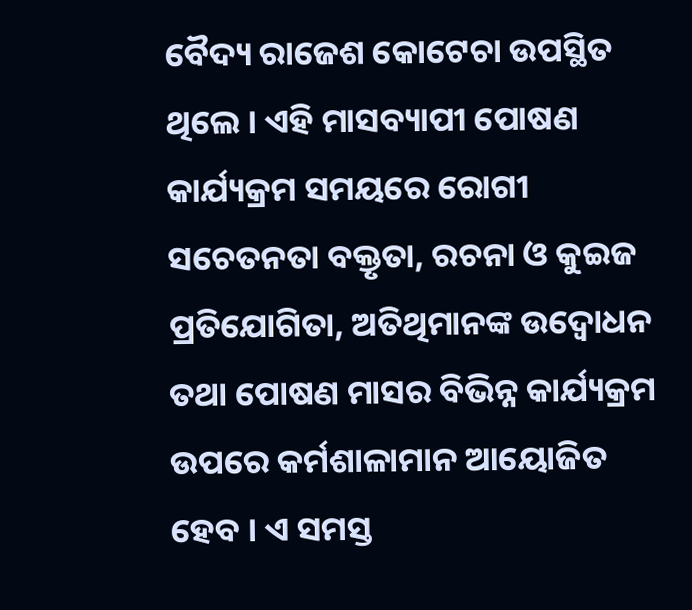ବୈଦ୍ୟ ରାଜେଶ କୋଟେଚା ଉପସ୍ଥିତ ଥିଲେ । ଏହି ମାସବ୍ୟାପୀ ପୋଷଣ କାର୍ଯ୍ୟକ୍ରମ ସମୟରେ ରୋଗୀ ସଚେତନତା ବକ୍ତୃତା, ରଚନା ଓ କୁଇଜ ପ୍ରତିଯୋଗିତା, ଅତିଥିମାନଙ୍କ ଉଦ୍ବୋଧନ ତଥା ପୋଷଣ ମାସର ବିଭିନ୍ନ କାର୍ଯ୍ୟକ୍ରମ ଉପରେ କର୍ମଶାଳାମାନ ଆୟୋଜିତ ହେବ । ଏ ସମସ୍ତ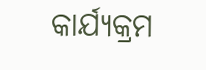କାର୍ଯ୍ୟକ୍ରମ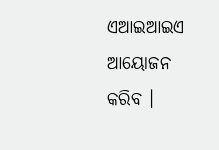ଏଆଇଆଇଏ ଆୟୋଜନ କରିବ ।